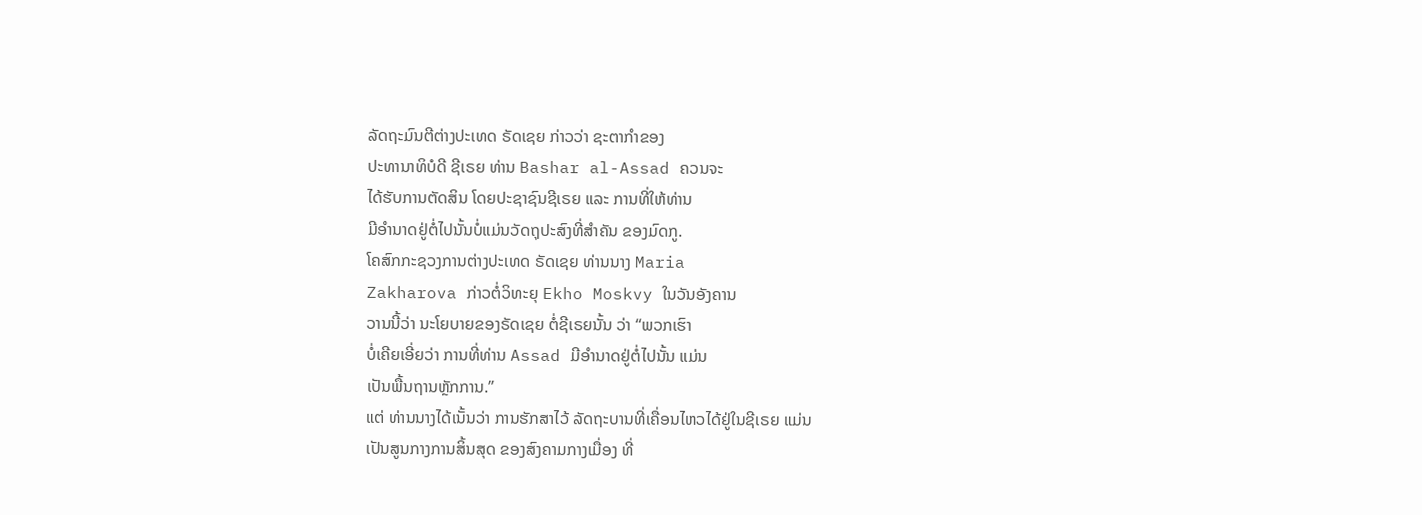ລັດຖະມົນຕີຕ່າງປະເທດ ຣັດເຊຍ ກ່າວວ່າ ຊະຕາກຳຂອງ
ປະທານາທິບໍດີ ຊີເຣຍ ທ່ານ Bashar al-Assad ຄວນຈະ
ໄດ້ຮັບການຕັດສິນ ໂດຍປະຊາຊົນຊີເຣຍ ແລະ ການທີ່ໃຫ້ທ່ານ
ມີອຳນາດຢູ່ຕໍ່ໄປນັ້ນບໍ່ແມ່ນວັດຖຸປະສົງທີ່ສຳຄັນ ຂອງມົດກູ.
ໂຄສົກກະຊວງການຕ່າງປະເທດ ຣັດເຊຍ ທ່ານນາງ Maria
Zakharova ກ່າວຕໍ່ວິທະຍຸ Ekho Moskvy ໃນວັນອັງຄານ
ວານນີ້ວ່າ ນະໂຍບາຍຂອງຣັດເຊຍ ຕໍ່ຊີເຣຍນັ້ນ ວ່າ “ພວກເຮົາ
ບໍ່ເຄີຍເອີ່ຍວ່າ ການທີ່ທ່ານ Assad ມີອຳນາດຢູ່ຕໍ່ໄປນັ້ນ ແມ່ນ
ເປັນພື້ນຖານຫຼັກການ.”
ແຕ່ ທ່ານນາງໄດ້ເນັ້ນວ່າ ການຮັກສາໄວ້ ລັດຖະບານທີ່ເຄື່ອນໄຫວໄດ້ຢູ່ໃນຊີເຣຍ ແມ່ນ
ເປັນສູນກາງການສິ້ນສຸດ ຂອງສົງຄາມກາງເມື່ອງ ທີ່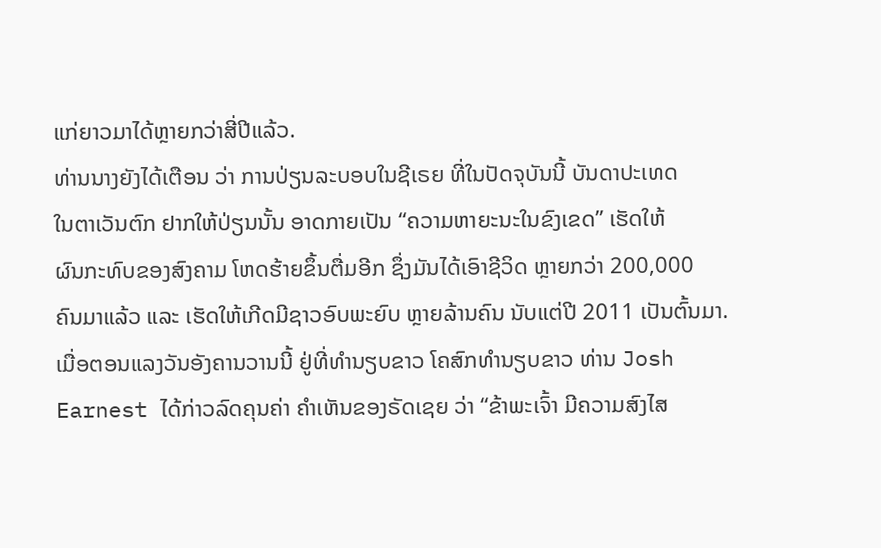ແກ່ຍາວມາໄດ້ຫຼາຍກວ່າສີ່ປີແລ້ວ.
ທ່ານນາງຍັງໄດ້ເຕືອນ ວ່າ ການປ່ຽນລະບອບໃນຊີເຣຍ ທີ່ໃນປັດຈຸບັນນີ້ ບັນດາປະເທດ
ໃນຕາເວັນຕົກ ຢາກໃຫ້ປ່ຽນນັ້ນ ອາດກາຍເປັນ “ຄວາມຫາຍະນະໃນຂົງເຂດ” ເຮັດໃຫ້
ຜົນກະທົບຂອງສົງຄາມ ໂຫດຮ້າຍຂຶ້ນຕື່ມອີກ ຊຶ່ງມັນໄດ້ເອົາຊີວິດ ຫຼາຍກວ່າ 200,000
ຄົນມາແລ້ວ ແລະ ເຮັດໃຫ້ເກີດມີຊາວອົບພະຍົບ ຫຼາຍລ້ານຄົນ ນັບແຕ່ປີ 2011 ເປັນຕົ້ນມາ.
ເມື່ອຕອນແລງວັນອັງຄານວານນີ້ ຢູ່ທີ່ທຳນຽບຂາວ ໂຄສົກທຳນຽບຂາວ ທ່ານ Josh
Earnest ໄດ້ກ່າວລົດຄຸນຄ່າ ຄຳເຫັນຂອງຣັດເຊຍ ວ່າ “ຂ້າພະເຈົ້າ ມີຄວາມສົງໄສ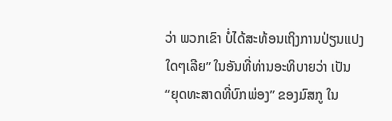ວ່າ ພວກເຂົາ ບໍ່ໄດ້ສະທ້ອນເຖິງການປ່ຽນແປງໃດໆເລີຍ” ໃນອັນທີ່ທ່ານອະທິບາຍວ່າ ເປັນ
“ຍຸດທະສາດທີ່ບົກພ່ອງ” ຂອງມົສກູ ໃນ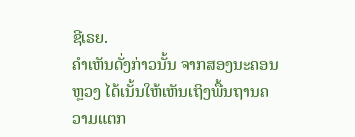ຊີເຣຍ.
ຄຳເຫັນດັ່ງກ່າວນັ້ນ ຈາກສອງນະຄອນຫຼວງ ໄດ້ເນັ້ນໃຫ້ເຫັນເຖິງພື້ນຖານຄວາມແຕກ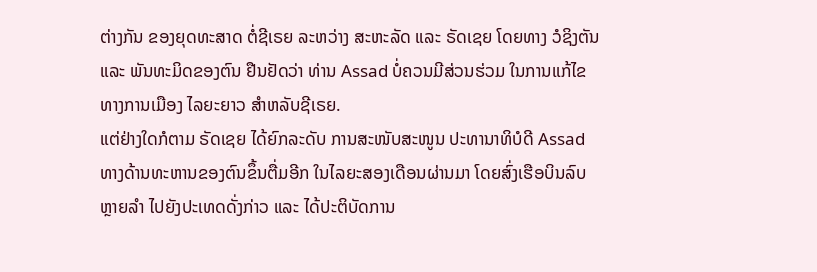ຕ່າງກັນ ຂອງຍຸດທະສາດ ຕໍ່ຊີເຣຍ ລະຫວ່າງ ສະຫະລັດ ແລະ ຣັດເຊຍ ໂດຍທາງ ວໍຊິງຕັນ
ແລະ ພັນທະມິດຂອງຕົນ ຢືນຢັດວ່າ ທ່ານ Assad ບໍ່ຄວນມີສ່ວນຮ່ວມ ໃນການແກ້ໄຂ
ທາງການເມືອງ ໄລຍະຍາວ ສຳຫລັບຊີເຣຍ.
ແຕ່ຢ່າງໃດກໍຕາມ ຣັດເຊຍ ໄດ້ຍົກລະດັບ ການສະໜັບສະໜູນ ປະທານາທິບໍດີ Assad
ທາງດ້ານທະຫານຂອງຕົນຂຶ້ນຕື່ມອີກ ໃນໄລຍະສອງເດືອນຜ່ານມາ ໂດຍສົ່ງເຮືອບິນລົບ
ຫຼາຍລຳ ໄປຍັງປະເທດດັ່ງກ່າວ ແລະ ໄດ້ປະຕິບັດການ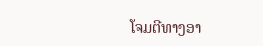ໂຈມຕີທາງອາ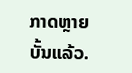ກາດຫຼາຍບັ້ນແລ້ວ.